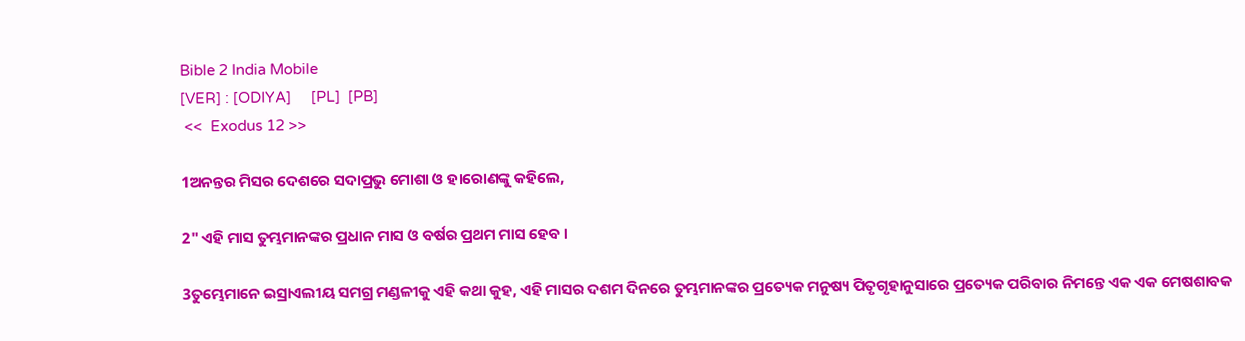Bible 2 India Mobile
[VER] : [ODIYA]     [PL]  [PB]
 <<  Exodus 12 >>

1ଅନନ୍ତର ମିସର ଦେଶରେ ସଦାପ୍ରଭୁ ମୋଶା ଓ ହାରୋଣଙ୍କୁ କହିଲେ,

2" ଏହି ମାସ ତୁମ୍ଭମାନଙ୍କର ପ୍ରଧାନ ମାସ ଓ ବର୍ଷର ପ୍ରଥମ ମାସ ହେବ ।

3ତୁମ୍ଭେମାନେ ଇସ୍ରାଏଲୀୟ ସମଗ୍ର ମଣ୍ଡଳୀକୁ ଏହି କଥା କୁହ, ଏହି ମାସର ଦଶମ ଦିନରେ ତୁମ୍ଭମାନଙ୍କର ପ୍ରତ୍ୟେକ ମନୁଷ୍ୟ ପିତୃଗୃହାନୁସାରେ ପ୍ରତ୍ୟେକ ପରିବାର ନିମନ୍ତେ ଏକ ଏକ ମେଷଶାବକ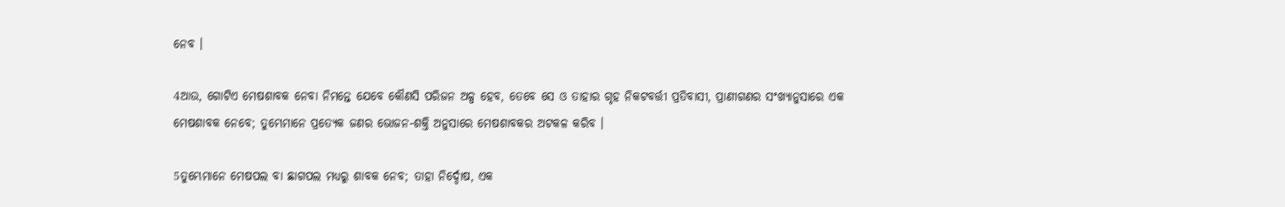ନେବ ।

4ଆଉ, ଗୋଟିଏ ମେଷଶାବକ ନେବା ନିମନ୍ତେ ଯେବେ କୌଣସି ପରିଜନ ଅଳ୍ପ ହେବ, ତେବେ ସେ ଓ ତାହାର ଗୃହ ନିକଟବର୍ତ୍ତୀ ପ୍ରତିବାସୀ, ପ୍ରାଣୀଗଣର ସଂଖ୍ୟାନୁସାରେ ଏକ ମେଷଶାବକ ନେବେ; ତୁମ୍ଭେମାନେ ପ୍ରତ୍ୟେକ ଜଣର ଭୋଜନ-ଶକ୍ତି ଅନୁସାରେ ମେଷଶାବକର ଅଟକଳ କରିବ ।

5ତୁମ୍ଭେମାନେ ମେଷପଲ ବା ଛାଗପଲ ମଧ୍ୟରୁ ଶାବକ ନେବ; ତାହା ନିର୍ଦ୍ଦୋଷ, ଏକ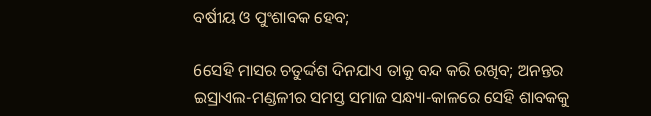ବର୍ଷୀୟ ଓ ପୁଂଶାବକ ହେବ;

6ସେହି ମାସର ଚତୁର୍ଦ୍ଦଶ ଦିନଯାଏ ତାକୁ ବନ୍ଦ କରି ରଖିବ; ଅନନ୍ତର ଇସ୍ରାଏଲ-ମଣ୍ଡଳୀର ସମସ୍ତ ସମାଜ ସନ୍ଧ୍ୟା-କାଳରେ ସେହି ଶାବକକୁ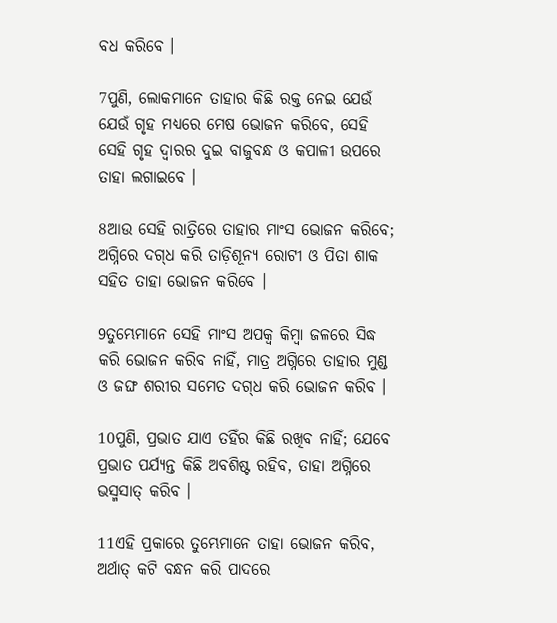ବଧ କରିବେ ।

7ପୁଣି, ଲୋକମାନେ ତାହାର କିଛି ରକ୍ତ ନେଇ ଯେଉଁ ଯେଉଁ ଗୃହ ମଧ୍ୟରେ ମେଷ ଭୋଜନ କରିବେ, ସେହି ସେହି ଗୃହ ଦ୍ୱାରର ଦୁଇ ବାଜୁବନ୍ଧ ଓ କପାଳୀ ଉପରେ ତାହା ଲଗାଇବେ ।

8ଆଉ ସେହି ରାତ୍ରିରେ ତାହାର ମାଂସ ଭୋଜନ କରିବେ; ଅଗ୍ନିରେ ଦଗ୍‍ଧ କରି ତାଡ଼ିଶୂନ୍ୟ ରୋଟୀ ଓ ପିତା ଶାକ ସହିତ ତାହା ଭୋଜନ କରିବେ ।

9ତୁମ୍ଭେମାନେ ସେହି ମାଂସ ଅପକ୍ୱ କିମ୍ବା ଜଳରେ ସିଦ୍ଧ କରି ଭୋଜନ କରିବ ନାହିଁ, ମାତ୍ର ଅଗ୍ନିରେ ତାହାର ମୁଣ୍ଡ ଓ ଜଙ୍ଘ ଶରୀର ସମେତ ଦଗ୍‍ଧ କରି ଭୋଜନ କରିବ ।

10ପୁଣି, ପ୍ରଭାତ ଯାଏ ତହିଁର କିଛି ରଖିବ ନାହିଁ; ଯେବେ ପ୍ରଭାତ ପର୍ଯ୍ୟନ୍ତ କିଛି ଅବଶିଷ୍ଟ ରହିବ, ତାହା ଅଗ୍ନିରେ ଭସ୍ମସାତ୍‍ କରିବ ।

11ଏହି ପ୍ରକାରେ ତୁମ୍ଭେମାନେ ତାହା ଭୋଜନ କରିବ, ଅର୍ଥାତ୍‍ କଟି ବନ୍ଧନ କରି ପାଦରେ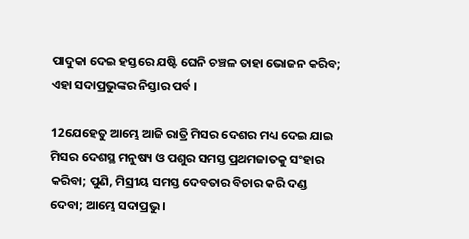ପାଦୁକା ଦେଇ ହସ୍ତରେ ଯଷ୍ଟି ଘେନି ଚଞ୍ଚଳ ତାହା ଭୋଜନ କରିବ; ଏହା ସଦାପ୍ରଭୁଙ୍କର ନିସ୍ତାର ପର୍ବ ।

12ଯେହେତୁ ଆମ୍ଭେ ଆଜି ରାତ୍ରି ମିସର ଦେଶର ମଧ୍ୟ ଦେଇ ଯାଇ ମିସର ଦେଶସ୍ଥ ମନୁଷ୍ୟ ଓ ପଶୁର ସମସ୍ତ ପ୍ରଥମଜାତକୁ ସଂହାର କରିବା; ପୁଣି, ମିସ୍ରୀୟ ସମସ୍ତ ଦେବତାର ବିଚାର କରି ଦଣ୍ଡ ଦେବା; ଆମ୍ଭେ ସଦାପ୍ରଭୁ ।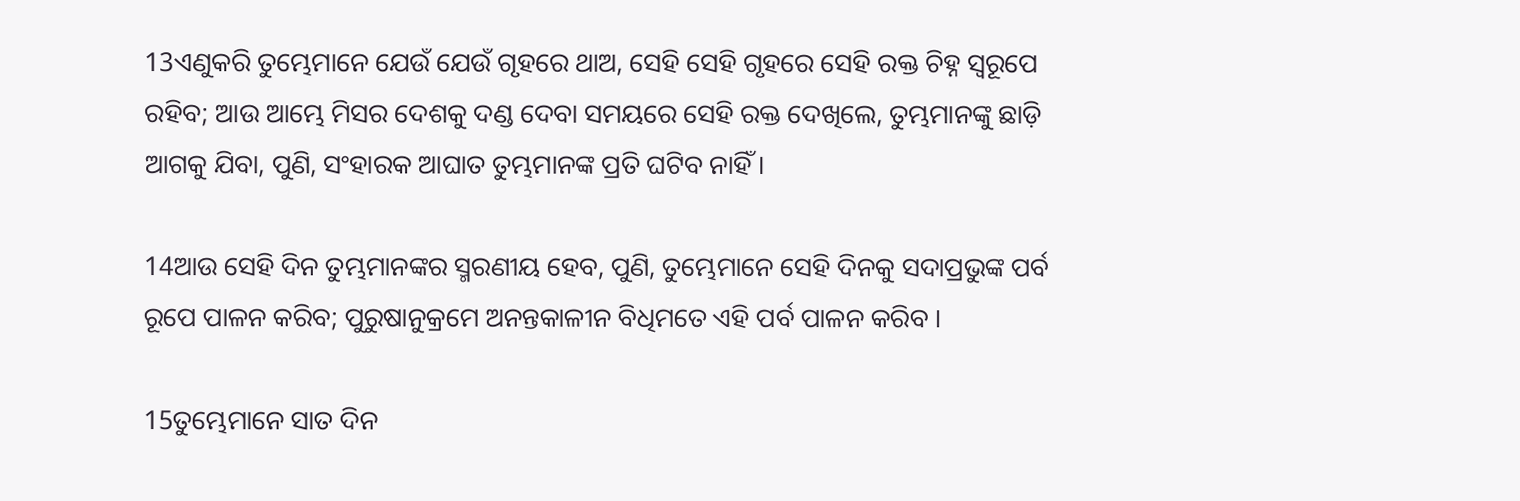13ଏଣୁକରି ତୁମ୍ଭେମାନେ ଯେଉଁ ଯେଉଁ ଗୃହରେ ଥାଅ, ସେହି ସେହି ଗୃହରେ ସେହି ରକ୍ତ ଚିହ୍ନ ସ୍ୱରୂପେ ରହିବ; ଆଉ ଆମ୍ଭେ ମିସର ଦେଶକୁ ଦଣ୍ଡ ଦେବା ସମୟରେ ସେହି ରକ୍ତ ଦେଖିଲେ, ତୁମ୍ଭମାନଙ୍କୁ ଛାଡ଼ି ଆଗକୁ ଯିବା, ପୁଣି, ସଂହାରକ ଆଘାତ ତୁମ୍ଭମାନଙ୍କ ପ୍ରତି ଘଟିବ ନାହିଁ ।

14ଆଉ ସେହି ଦିନ ତୁମ୍ଭମାନଙ୍କର ସ୍ମରଣୀୟ ହେବ, ପୁଣି, ତୁମ୍ଭେମାନେ ସେହି ଦିନକୁ ସଦାପ୍ରଭୁଙ୍କ ପର୍ବ ରୂପେ ପାଳନ କରିବ; ପୁରୁଷାନୁକ୍ରମେ ଅନନ୍ତକାଳୀନ ବିଧିମତେ ଏହି ପର୍ବ ପାଳନ କରିବ ।

15ତୁମ୍ଭେମାନେ ସାତ ଦିନ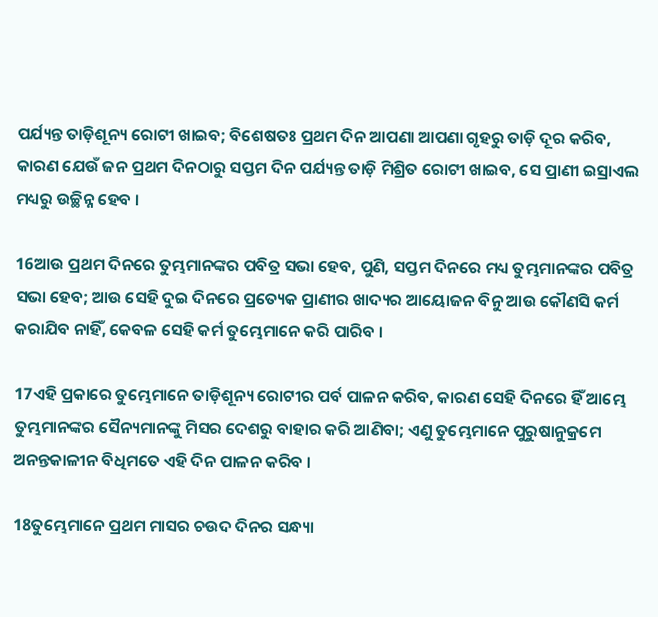ପର୍ଯ୍ୟନ୍ତ ତାଡ଼ିଶୂନ୍ୟ ରୋଟୀ ଖାଇବ; ବିଶେଷତଃ ପ୍ରଥମ ଦିନ ଆପଣା ଆପଣା ଗୃହରୁ ତାଡ଼ି ଦୂର କରିବ, କାରଣ ଯେଉଁ ଜନ ପ୍ରଥମ ଦିନଠାରୁ ସପ୍ତମ ଦିନ ପର୍ଯ୍ୟନ୍ତ ତାଡ଼ି ମିଶ୍ରିତ ରୋଟୀ ଖାଇବ, ସେ ପ୍ରାଣୀ ଇସ୍ରାଏଲ ମଧ୍ୟରୁ ଉଚ୍ଛିନ୍ନ ହେବ ।

16ଆଉ ପ୍ରଥମ ଦିନରେ ତୁମ୍ଭମାନଙ୍କର ପବିତ୍ର ସଭା ହେବ, ପୁଣି, ସପ୍ତମ ଦିନରେ ମଧ୍ୟ ତୁମ୍ଭମାନଙ୍କର ପବିତ୍ର ସଭା ହେବ; ଆଉ ସେହି ଦୁଇ ଦିନରେ ପ୍ରତ୍ୟେକ ପ୍ରାଣୀର ଖାଦ୍ୟର ଆୟୋଜନ ବିନୁ ଆଉ କୌଣସି କର୍ମ କରାଯିବ ନାହିଁ, କେବଳ ସେହି କର୍ମ ତୁମ୍ଭେମାନେ କରି ପାରିବ ।

17ଏହି ପ୍ରକାରେ ତୁମ୍ଭେମାନେ ତାଡ଼ିଶୂନ୍ୟ ରୋଟୀର ପର୍ବ ପାଳନ କରିବ, କାରଣ ସେହି ଦିନରେ ହିଁ ଆମ୍ଭେ ତୁମ୍ଭମାନଙ୍କର ସୈନ୍ୟମାନଙ୍କୁ ମିସର ଦେଶରୁ ବାହାର କରି ଆଣିବା; ଏଣୁ ତୁମ୍ଭେମାନେ ପୁରୁଷାନୁକ୍ରମେ ଅନନ୍ତକାଳୀନ ବିଧିମତେ ଏହି ଦିନ ପାଳନ କରିବ ।

18ତୁମ୍ଭେମାନେ ପ୍ରଥମ ମାସର ଚଉଦ ଦିନର ସନ୍ଧ୍ୟା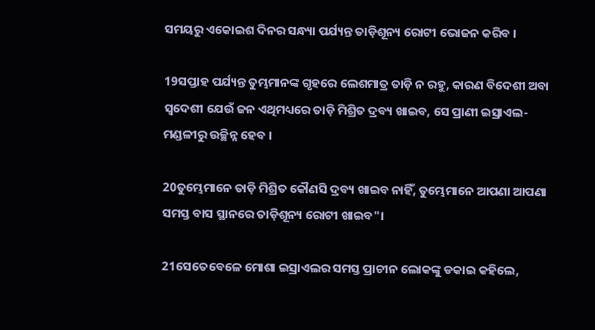ସମୟରୁ ଏକୋଇଶ ଦିନର ସନ୍ଧ୍ୟା ପର୍ଯ୍ୟନ୍ତ ତାଡ଼ିଶୂନ୍ୟ ରୋଟୀ ଭୋଜନ କରିବ ।

19ସପ୍ତାହ ପର୍ଯ୍ୟନ୍ତ ତୁମ୍ଭମାନଙ୍କ ଗୃହରେ ଲେଶମାତ୍ର ତାଡ଼ି ନ ରହୁ, କାରଣ ବିଦେଶୀ ଅବା ସ୍ୱଦେଶୀ ଯେଉଁ ଜନ ଏଥିମଧ୍ୟରେ ତାଡ଼ି ମିଶ୍ରିତ ଦ୍ରବ୍ୟ ଖାଇବ, ସେ ପ୍ରାଣୀ ଇସ୍ରାଏଲ-ମଣ୍ଡଳୀରୁ ଉଚ୍ଛିନ୍ନ ହେବ ।

20ତୁମ୍ଭେମାନେ ତାଡ଼ି ମିଶ୍ରିତ କୌଣସି ଦ୍ରବ୍ୟ ଖାଇବ ନାହିଁ, ତୁମ୍ଭେମାନେ ଆପଣା ଆପଣା ସମସ୍ତ ବାସ ସ୍ଥାନରେ ତାଡ଼ିଶୂନ୍ୟ ରୋଟୀ ଖାଇବ"।

21ସେତେବେଳେ ମୋଶା ଇସ୍ରାଏଲର ସମସ୍ତ ପ୍ରାଚୀନ ଲୋକଙ୍କୁ ଡକାଇ କହିଲେ,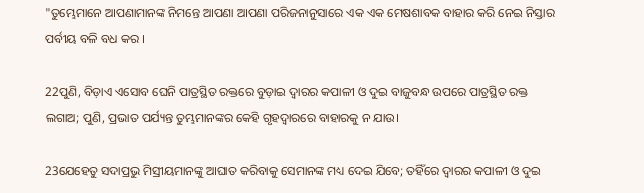"ତୁମ୍ଭେମାନେ ଆପଣାମାନଙ୍କ ନିମନ୍ତେ ଆପଣା ଆପଣା ପରିଜନାନୁସାରେ ଏକ ଏକ ମେଷଶାବକ ବାହାର କରି ନେଇ ନିସ୍ତାର ପର୍ବୀୟ ବଳି ବଧ କର ।

22ପୁଣି, ବିଡ଼ାଏ ଏସୋବ ଘେନି ପାତ୍ରସ୍ଥିତ ରକ୍ତରେ ବୁଡ଼ାଇ ଦ୍ୱାରର କପାଳୀ ଓ ଦୁଇ ବାଜୁବନ୍ଧ ଉପରେ ପାତ୍ରସ୍ଥିତ ରକ୍ତ ଲଗାଅ; ପୁଣି, ପ୍ରଭାତ ପର୍ଯ୍ୟନ୍ତ ତୁମ୍ଭମାନଙ୍କର କେହି ଗୃହଦ୍ୱାରରେ ବାହାରକୁ ନ ଯାଉ।

23ଯେହେତୁ ସଦାପ୍ରଭୁ ମିସ୍ରୀୟମାନଙ୍କୁ ଆଘାତ କରିବାକୁ ସେମାନଙ୍କ ମଧ୍ୟ ଦେଇ ଯିବେ; ତହିଁରେ ଦ୍ୱାରର କପାଳୀ ଓ ଦୁଇ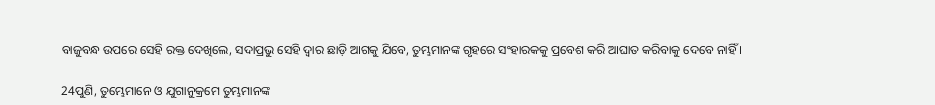ବାଜୁବନ୍ଧ ଉପରେ ସେହି ରକ୍ତ ଦେଖିଲେ, ସଦାପ୍ରଭୁ ସେହି ଦ୍ୱାର ଛାଡ଼ି ଆଗକୁ ଯିବେ, ତୁମ୍ଭମାନଙ୍କ ଗୃହରେ ସଂହାରକକୁ ପ୍ରବେଶ କରି ଆଘାତ କରିବାକୁ ଦେବେ ନାହିଁ ।

24ପୁଣି, ତୁମ୍ଭେମାନେ ଓ ଯୁଗାନୁକ୍ରମେ ତୁମ୍ଭମାନଙ୍କ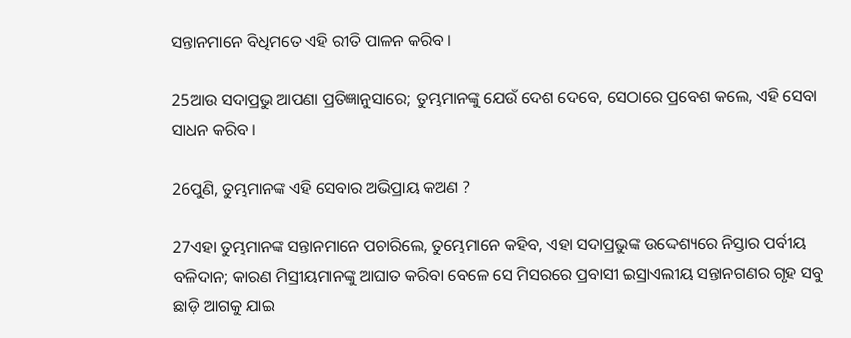ସନ୍ତାନମାନେ ବିଧିମତେ ଏହି ରୀତି ପାଳନ କରିବ ।

25ଆଉ ସଦାପ୍ରଭୁ ଆପଣା ପ୍ରତିଜ୍ଞାନୁସାରେ; ତୁମ୍ଭମାନଙ୍କୁ ଯେଉଁ ଦେଶ ଦେବେ, ସେଠାରେ ପ୍ରବେଶ କଲେ, ଏହି ସେବା ସାଧନ କରିବ ।

26ପୁଣି, ତୁମ୍ଭମାନଙ୍କ ଏହି ସେବାର ଅଭିପ୍ରାୟ କଅଣ ?

27ଏହା ତୁମ୍ଭମାନଙ୍କ ସନ୍ତାନମାନେ ପଚାରିଲେ, ତୁମ୍ଭେମାନେ କହିବ, ଏହା ସଦାପ୍ରଭୁଙ୍କ ଉଦ୍ଦେଶ୍ୟରେ ନିସ୍ତାର ପର୍ବୀୟ ବଳିଦାନ; କାରଣ ମିସ୍ରୀୟମାନଙ୍କୁ ଆଘାତ କରିବା ବେଳେ ସେ ମିସରରେ ପ୍ରବାସୀ ଇସ୍ରାଏଲୀୟ ସନ୍ତାନଗଣର ଗୃହ ସବୁ ଛାଡ଼ି ଆଗକୁ ଯାଇ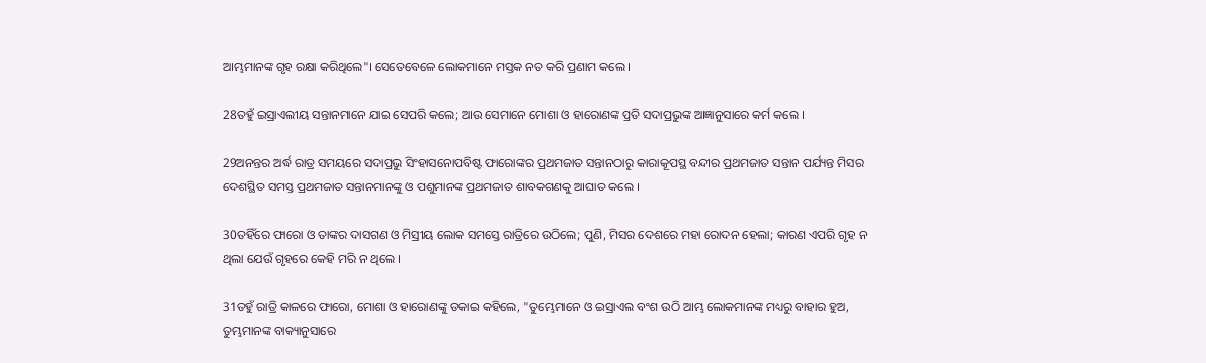ଆମ୍ଭମାନଙ୍କ ଗୃହ ରକ୍ଷା କରିଥିଲେ"। ସେତେବେଳେ ଲୋକମାନେ ମସ୍ତକ ନତ କରି ପ୍ରଣାମ କଲେ ।

28ତହୁଁ ଇସ୍ରାଏଲୀୟ ସନ୍ତାନମାନେ ଯାଇ ସେପରି କଲେ; ଆଉ ସେମାନେ ମୋଶା ଓ ହାରୋଣଙ୍କ ପ୍ରତି ସଦାପ୍ରଭୁଙ୍କ ଆଜ୍ଞାନୁସାରେ କର୍ମ କଲେ ।

29ଅନନ୍ତର ଅର୍ଦ୍ଧ ରାତ୍ର ସମୟରେ ସଦାପ୍ରଭୁ ସିଂହାସନୋପବିଷ୍ଟ ଫାରୋଙ୍କର ପ୍ରଥମଜାତ ସନ୍ତାନଠାରୁ କାରାକୂପସ୍ଥ ବନ୍ଦୀର ପ୍ରଥମଜାତ ସନ୍ତାନ ପର୍ଯ୍ୟନ୍ତ ମିସର ଦେଶସ୍ଥିତ ସମସ୍ତ ପ୍ରଥମଜାତ ସନ୍ତାନମାନଙ୍କୁ ଓ ପଶୁମାନଙ୍କ ପ୍ରଥମଜାତ ଶାବକଗଣକୁ ଆଘାତ କଲେ ।

30ତହିଁରେ ଫାରୋ ଓ ତାଙ୍କର ଦାସଗଣ ଓ ମିସ୍ରୀୟ ଲୋକ ସମସ୍ତେ ରାତ୍ରିରେ ଉଠିଲେ; ପୁଣି, ମିସର ଦେଶରେ ମହା ରୋଦନ ହେଲା; କାରଣ ଏପରି ଗୃହ ନ ଥିଲା ଯେଉଁ ଗୃହରେ କେହି ମରି ନ ଥିଲେ ।

31ତହୁଁ ରାତ୍ରି କାଳରେ ଫାରୋ, ମୋଶା ଓ ହାରୋଣଙ୍କୁ ଡକାଇ କହିଲେ, "ତୁମ୍ଭେମାନେ ଓ ଇସ୍ରାଏଲ ବଂଶ ଉଠି ଆମ୍ଭ ଲୋକମାନଙ୍କ ମଧ୍ୟରୁ ବାହାର ହୁଅ, ତୁମ୍ଭମାନଙ୍କ ବାକ୍ୟାନୁସାରେ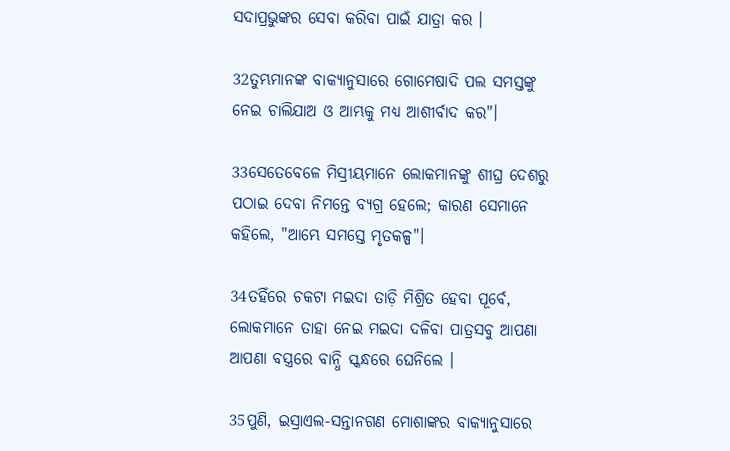ସଦାପ୍ରଭୁଙ୍କର ସେବା କରିବା ପାଇଁ ଯାତ୍ରା କର ।

32ତୁମ୍ଭମାନଙ୍କ ବାକ୍ୟାନୁସାରେ ଗୋମେଷାଦି ପଲ ସମସ୍ତଙ୍କୁ ନେଇ ଚାଲିଯାଅ ଓ ଆମ୍ଭକୁ ମଧ୍ୟ ଆଶୀର୍ବାଦ କର"।

33ସେତେବେଳେ ମିସ୍ରୀୟମାନେ ଲୋକମାନଙ୍କୁ ଶୀଘ୍ର ଦେଶରୁ ପଠାଇ ଦେବା ନିମନ୍ତେ ବ୍ୟଗ୍ର ହେଲେ; କାରଣ ସେମାନେ କହିଲେ, "ଆମ୍ଭେ ସମସ୍ତେ ମୃତକଳ୍ପ"।

34ତହିଁରେ ଚକଟା ମଇଦା ତାଡ଼ି ମିଶ୍ରିତ ହେବା ପୂର୍ବେ, ଲୋକମାନେ ତାହା ନେଇ ମଇଦା ଦଳିବା ପାତ୍ରସବୁ ଆପଣା ଆପଣା ବସ୍ତ୍ରରେ ବାନ୍ଧି ସ୍କନ୍ଧରେ ଘେନିଲେ ।

35ପୁଣି, ଇସ୍ରାଏଲ-ସନ୍ତାନଗଣ ମୋଶାଙ୍କର ବାକ୍ୟାନୁସାରେ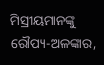ମିସ୍ରୀୟମାନଙ୍କୁ ରୌପ୍ୟ-ଅଳଙ୍କାର,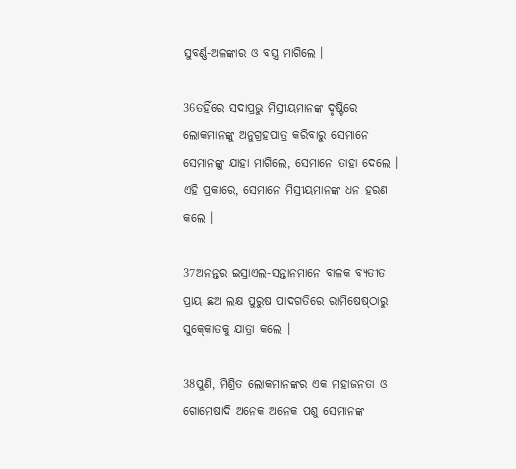ସୁବର୍ଣ୍ଣ-ଅଳଙ୍କାର ଓ ବସ୍ତ୍ର ମାଗିଲେ ।

36ତହିଁରେ ସଦାପ୍ରଭୁ ମିସ୍ରୀୟମାନଙ୍କ ଦୃଷ୍ଟିରେ ଲୋକମାନଙ୍କୁ ଅନୁଗ୍ରହପାତ୍ର କରିବାରୁ ସେମାନେ ସେମାନଙ୍କୁ ଯାହା ମାଗିଲେ, ସେମାନେ ତାହା ଦେଲେ । ଏହି ପ୍ରକାରେ, ସେମାନେ ମିସ୍ରୀୟମାନଙ୍କ ଧନ ହରଣ କଲେ ।

37ଅନନ୍ତର ଇସ୍ରାଏଲ-ସନ୍ତାନମାନେ ବାଳକ ବ୍ୟତୀତ ପ୍ରାୟ ଛଅ ଲକ୍ଷ ପୁରୁଷ ପାଦଗତିରେ ରାମିଷେଷ୍‍ଠାରୁ ସୁକ୍‍କୋତକୁ ଯାତ୍ରା କଲେ ।

38ପୁଣି, ମିଶ୍ରିତ ଲୋକମାନଙ୍କର ଏକ ମହାଜନତା ଓ ଗୋମେଷାଦି ଅନେକ ଅନେକ ପଶୁ ସେମାନଙ୍କ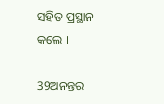ସହିତ ପ୍ରସ୍ଥାନ କଲେ ।

39ଅନନ୍ତର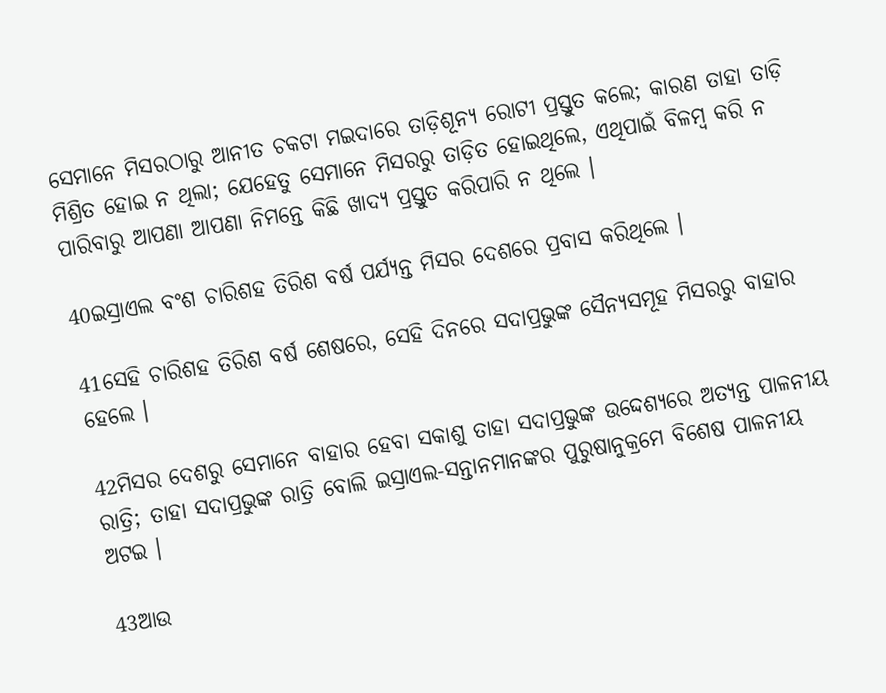ସେମାନେ ମିସରଠାରୁ ଆନୀତ ଚକଟା ମଇଦାରେ ତାଡ଼ିଶୂନ୍ୟ ରୋଟୀ ପ୍ରସ୍ତୁତ କଲେ; କାରଣ ତାହା ତାଡ଼ି ମିଶ୍ରିତ ହୋଇ ନ ଥିଲା; ଯେହେତୁ ସେମାନେ ମିସରରୁ ତାଡ଼ିତ ହୋଇଥିଲେ, ଏଥିପାଇଁ ବିଳମ୍ବ କରି ନ ପାରିବାରୁ ଆପଣା ଆପଣା ନିମନ୍ତେ କିଛି ଖାଦ୍ୟ ପ୍ରସ୍ତୁତ କରିପାରି ନ ଥିଲେ ।

40ଇସ୍ରାଏଲ ବଂଶ ଚାରିଶହ ତିରିଶ ବର୍ଷ ପର୍ଯ୍ୟନ୍ତ ମିସର ଦେଶରେ ପ୍ରବାସ କରିଥିଲେ ।

41ସେହି ଚାରିଶହ ତିରିଶ ବର୍ଷ ଶେଷରେ, ସେହି ଦିନରେ ସଦାପ୍ରଭୁଙ୍କ ସୈନ୍ୟସମୂହ ମିସରରୁ ବାହାର ହେଲେ ।

42ମିସର ଦେଶରୁ ସେମାନେ ବାହାର ହେବା ସକାଶୁ ତାହା ସଦାପ୍ରଭୁଙ୍କ ଉଦ୍ଦେଶ୍ୟରେ ଅତ୍ୟନ୍ତ ପାଳନୀୟ ରାତ୍ରି; ତାହା ସଦାପ୍ରଭୁଙ୍କ ରାତ୍ରି ବୋଲି ଇସ୍ରାଏଲ-ସନ୍ତାନମାନଙ୍କର ପୁରୁଷାନୁକ୍ରମେ ବିଶେଷ ପାଳନୀୟ ଅଟଇ ।

43ଆଉ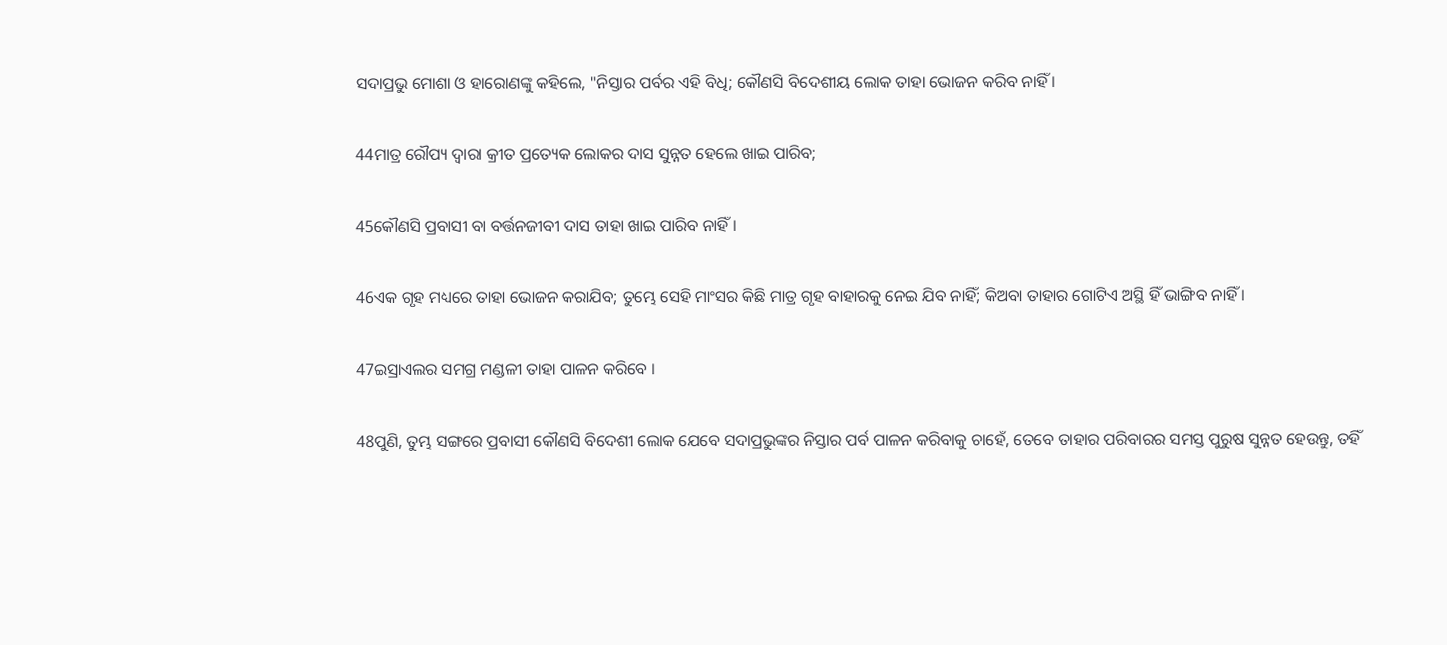ସଦାପ୍ରଭୁ ମୋଶା ଓ ହାରୋଣଙ୍କୁ କହିଲେ, "ନିସ୍ତାର ପର୍ବର ଏହି ବିଧି; କୌଣସି ବିଦେଶୀୟ ଲୋକ ତାହା ଭୋଜନ କରିବ ନାହିଁ ।

44ମାତ୍ର ରୌପ୍ୟ ଦ୍ୱାରା କ୍ରୀତ ପ୍ରତ୍ୟେକ ଲୋକର ଦାସ ସୁନ୍ନତ ହେଲେ ଖାଇ ପାରିବ;

45କୌଣସି ପ୍ରବାସୀ ବା ବର୍ତ୍ତନଜୀବୀ ଦାସ ତାହା ଖାଇ ପାରିବ ନାହିଁ ।

46ଏକ ଗୃହ ମଧ୍ୟରେ ତାହା ଭୋଜନ କରାଯିବ; ତୁମ୍ଭେ ସେହି ମାଂସର କିଛି ମାତ୍ର ଗୃହ ବାହାରକୁ ନେଇ ଯିବ ନାହିଁ; କିଅବା ତାହାର ଗୋଟିଏ ଅସ୍ଥି ହିଁ ଭାଙ୍ଗିବ ନାହିଁ ।

47ଇସ୍ରାଏଲର ସମଗ୍ର ମଣ୍ଡଳୀ ତାହା ପାଳନ କରିବେ ।

48ପୁଣି, ତୁମ୍ଭ ସଙ୍ଗରେ ପ୍ରବାସୀ କୌଣସି ବିଦେଶୀ ଲୋକ ଯେବେ ସଦାପ୍ରଭୁଙ୍କର ନିସ୍ତାର ପର୍ବ ପାଳନ କରିବାକୁ ଚାହେଁ, ତେବେ ତାହାର ପରିବାରର ସମସ୍ତ ପୁରୁଷ ସୁନ୍ନତ ହେଉନ୍ତୁ, ତହିଁ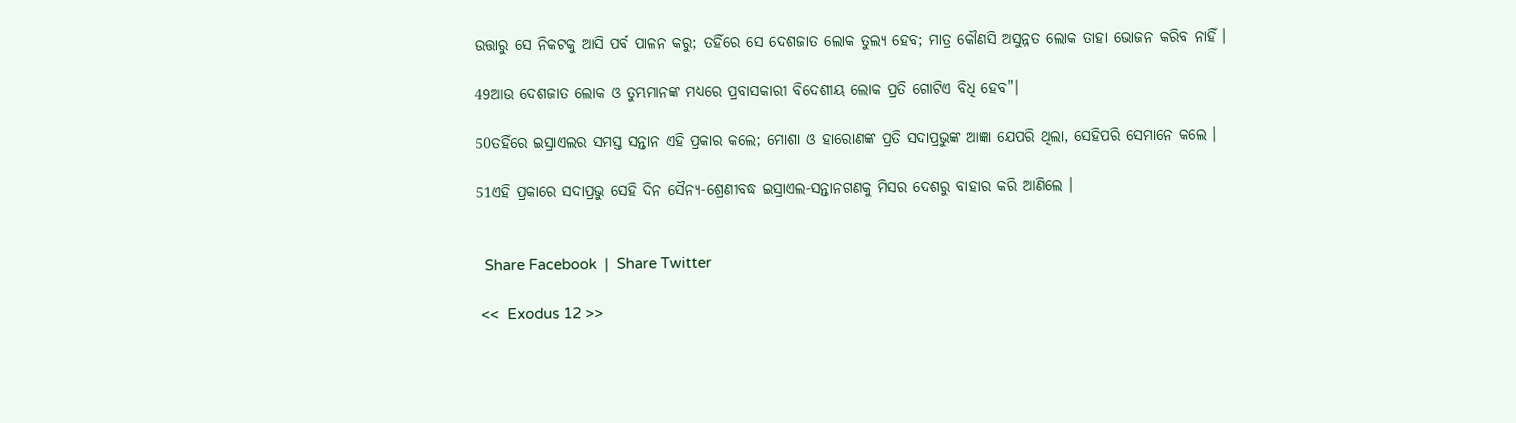ଉତ୍ତାରୁ ସେ ନିକଟକୁ ଆସି ପର୍ବ ପାଳନ କରୁ; ତହିଁରେ ସେ ଦେଶଜାତ ଲୋକ ତୁଲ୍ୟ ହେବ; ମାତ୍ର କୌଣସି ଅସୁନ୍ନତ ଲୋକ ତାହା ଭୋଜନ କରିବ ନାହିଁ ।

49ଆଉ ଦେଶଜାତ ଲୋକ ଓ ତୁମ୍ଭମାନଙ୍କ ମଧ୍ୟରେ ପ୍ରବାସକାରୀ ବିଦେଶୀୟ ଲୋକ ପ୍ରତି ଗୋଟିଏ ବିଧି ହେବ"।

50ତହିଁରେ ଇସ୍ରାଏଲର ସମସ୍ତ ସନ୍ତାନ ଏହି ପ୍ରକାର କଲେ; ମୋଶା ଓ ହାରୋଣଙ୍କ ପ୍ରତି ସଦାପ୍ରଭୁଙ୍କ ଆଜ୍ଞା ଯେପରି ଥିଲା, ସେହିପରି ସେମାନେ କଲେ ।

51ଏହି ପ୍ରକାରେ ସଦାପ୍ରଭୁ ସେହି ଦିନ ସୈନ୍ୟ-ଶ୍ରେଣୀବଦ୍ଧ ଇସ୍ରାଏଲ-ସନ୍ତାନଗଣକୁ ମିସର ଦେଶରୁ ବାହାର କରି ଆଣିଲେ ।


  Share Facebook  |  Share Twitter

 <<  Exodus 12 >>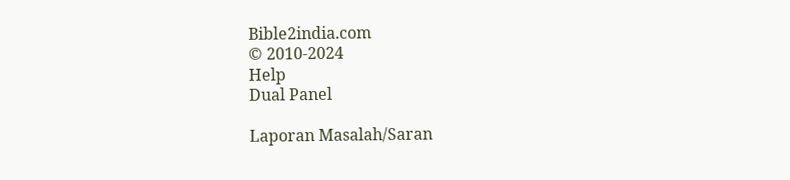Bible2india.com
© 2010-2024
Help
Dual Panel

Laporan Masalah/Saran